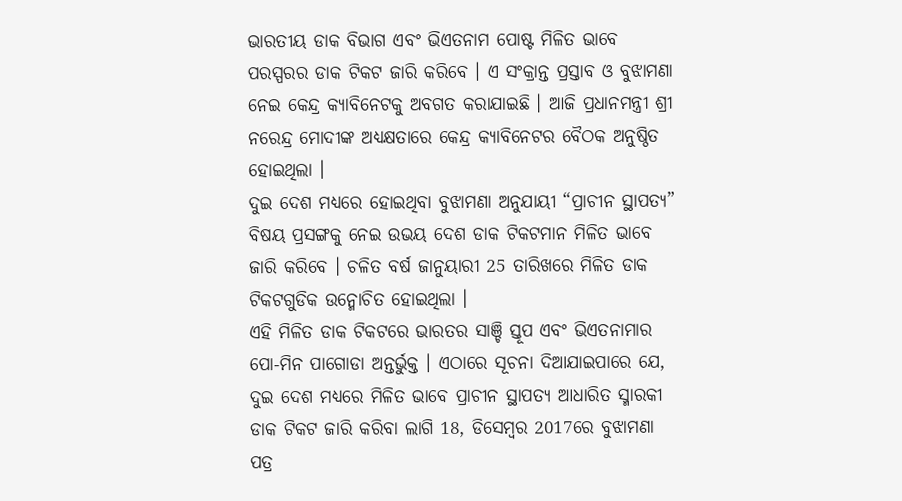ଭାରତୀୟ ଡାକ ବିଭାଗ ଏବଂ ଭିଏତନାମ ପୋଷ୍ଟ ମିଳିତ ଭାବେ ପରସ୍ପରର ଡାକ ଟିକଟ ଜାରି କରିବେ । ଏ ସଂକ୍ରାନ୍ତ ପ୍ରସ୍ତାବ ଓ ବୁଝାମଣା ନେଇ କେନ୍ଦ୍ର କ୍ୟାବିନେଟକୁ ଅବଗତ କରାଯାଇଛି । ଆଜି ପ୍ରଧାନମନ୍ତ୍ରୀ ଶ୍ରୀ ନରେନ୍ଦ୍ର ମୋଦୀଙ୍କ ଅଧ୍ୟକ୍ଷତାରେ କେନ୍ଦ୍ର କ୍ୟାବିନେଟର ବୈଠକ ଅନୁଷ୍ଠିତ ହୋଇଥିଲା ।
ଦୁଇ ଦେଶ ମଧ୍ୟରେ ହୋଇଥିବା ବୁଝାମଣା ଅନୁଯାୟୀ “ପ୍ରାଚୀନ ସ୍ଥାପତ୍ୟ” ବିଷୟ ପ୍ରସଙ୍ଗକୁ ନେଇ ଉଭୟ ଦେଶ ଡାକ ଟିକଟମାନ ମିଳିତ ଭାବେ ଜାରି କରିବେ । ଚଳିତ ବର୍ଷ ଜାନୁୟାରୀ 25 ତାରିଖରେ ମିଳିତ ଡାକ ଟିକଟଗୁଡିକ ଉନ୍ମୋଚିତ ହୋଇଥିଲା ।
ଏହି ମିଳିତ ଡାକ ଟିକଟରେ ଭାରତର ସାଞ୍ଚି ସ୍ତୂପ ଏବଂ ଭିଏତନାମାର ପୋ-ମିନ ପାଗୋଡା ଅନ୍ତର୍ଭୁକ୍ତ । ଏଠାରେ ସୂଚନା ଦିଆଯାଇପାରେ ଯେ, ଦୁଇ ଦେଶ ମଧ୍ୟରେ ମିଳିତ ଭାବେ ପ୍ରାଚୀନ ସ୍ଥାପତ୍ୟ ଆଧାରିତ ସ୍ମାରକୀ ଡାକ ଟିକଟ ଜାରି କରିବା ଲାଗି 18, ଡିସେମ୍ବର 2017ରେ ବୁଝାମଣା ପତ୍ର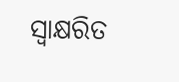ସ୍ଵାକ୍ଷରିତ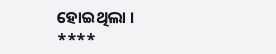ହୋଇଥିଲା ।
****